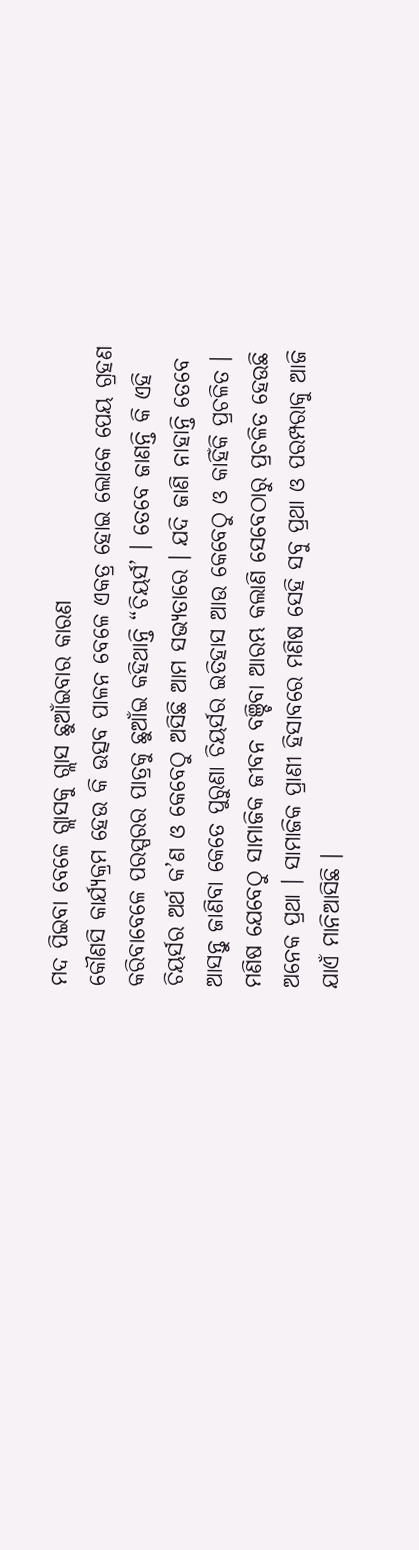ମଦ ପିଇବା ବେଳେ ଗ୍ଲାସକୁ ଗ୍ଲାସ ଛୁଆଁଇବାର କାରଣ
କୌଣସି କାର୍ଯ୍ୟକ୍ରମ ହେଉ କି ଉତ୍ସବ ପାଳନ ବେଳେ ଏକତ୍ର ହୋଇ ଲୋକେ ପେୟ ଗ୍ରହଣ କରିବାବେଳେ ପରସ୍ପରର ପାତ୍ରକୁ ଛୁଆଁଇ କହିଥାନ୍ତି “ଚିୟର୍ସ’ । ତେବେ ଜାଣନ୍ତି କି ଏହି ଚିୟର୍ସର ଅର୍ଥ କ’ଣ ଓ କେବେଠୁ ଅସିଛି ଆମ ସଭ୍ୟତାରେ । ଯଦି ଜାଣି ନାହାନ୍ତି ତେବେ ଆସନ୍ତୁ ଜାଣିବା କେତେ ପୁରୁଣା ଚିୟର୍ସର ଇତିହାସ ଆଉ କେବେଠୁ ଓ କାହିଁକି ପ୍ରଚଳିତ । ମଣିଷ ଯେବେଠୁ ସାମାଜିକ ଜୀବନ ବଞ୍ଚିବା ଆରମ୍ଭ କଲାଣି ସେବେଠାରୁ ପ୍ରଚଳିତ ହେଉଛି ଅନେକ ପ୍ରଥା । ସାମାଜିକ ପ୍ରାଣୀ ହିସାବରେ ମଣିଷ ସେହି ସବୁ ପ୍ରଥା ଓ ପରମ୍ପରାକୁ ଆଜି ଯାଏଁ ମାନିଆସିଛି ।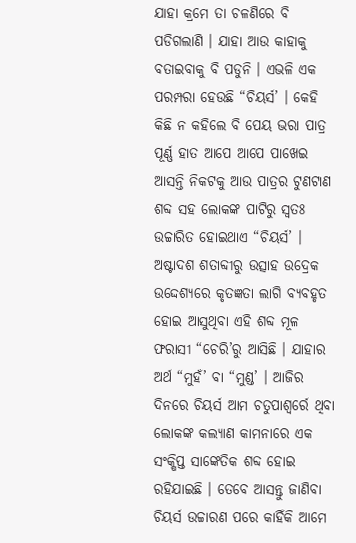ଯାହା କ୍ରମେ ତା ଚଳଣିରେ ବି ପଡିଗଲାଣି । ଯାହା ଆଉ କାହାକୁ ବତାଇବାକୁ ବି ପଡୁନି । ଏଭଳି ଏକ ପରମ୍ପରା ହେଉଛି “ଚିୟର୍ସ’ । କେହି କିଛି ନ କହିଲେ ବି ପେୟ ଭରା ପାତ୍ର ପୂର୍ଣ୍ଣ ହାତ ଆପେ ଆପେ ପାଖେଇ ଆସନ୍ତି ନିକଟକୁ ଆଉ ପାତ୍ରର ଟୁଣଟାଣ ଶବ୍ଦ ସହ ଲୋକଙ୍କ ପାଟିରୁ ସ୍ୱତଃ ଉଚ୍ଚାରିତ ହୋଇଥାଏ “ଚିୟର୍ସ’ । ଅଷ୍ଟାଦଶ ଶତାବ୍ଦୀରୁ ଉତ୍ସାହ ଉଦ୍ରେକ ଉଦ୍ଦେଶ୍ୟରେ କୃତଜ୍ଞତା ଲାଗି ବ୍ୟବହୃତ ହୋଇ ଆସୁଥିବା ଏହି ଶବ୍ଦ ମୂଳ ଫରାସୀ “ଚେରି’ରୁ ଆସିଛି । ଯାହାର ଅର୍ଥ “ମୁହଁ’ ବା “ମୁଣ୍ଡ’ । ଆଜିର ଦିନରେ ଚିୟର୍ସ ଆମ ଚତୁପାଶ୍ୱର୍ରେ ଥିବା ଲୋକଙ୍କ କଲ୍ୟାଣ କାମନାରେ ଏକ ସଂକ୍ଷିପ୍ତ ସାଙ୍କେତିକ ଶବ୍ଦ ହୋଇ ରହିଯାଇଛି । ତେବେ ଆସନ୍ତୁ ଜାଣିବା ଚିୟର୍ସ ଉଚ୍ଚାରଣ ପରେ କାହିଁକି ଆମେ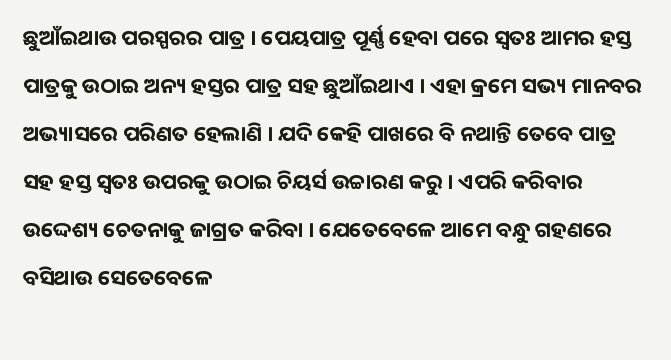ଛୁଆଁଇଥାଉ ପରସ୍ପରର ପାତ୍ର । ପେୟପାତ୍ର ପୂର୍ଣ୍ଣ ହେବା ପରେ ସ୍ୱତଃ ଆମର ହସ୍ତ ପାତ୍ରକୁ ଉଠାଇ ଅନ୍ୟ ହସ୍ତର ପାତ୍ର ସହ ଛୁଆଁଇଥାଏ । ଏହା କ୍ରମେ ସଭ୍ୟ ମାନବର ଅଭ୍ୟାସରେ ପରିଣତ ହେଲାଣି । ଯଦି କେହି ପାଖରେ ବି ନଥାନ୍ତି ତେବେ ପାତ୍ର ସହ ହସ୍ତ ସ୍ୱତଃ ଉପରକୁ ଉଠାଇ ଚିୟର୍ସ ଉଚ୍ଚାରଣ କରୁ । ଏପରି କରିବାର ଉଦ୍ଦେଶ୍ୟ ଚେତନାକୁ ଜାଗ୍ରତ କରିବା । ଯେତେବେଳେ ଆମେ ବନ୍ଧୁ ଗହଣରେ ବସିଥାଉ ସେତେବେଳେ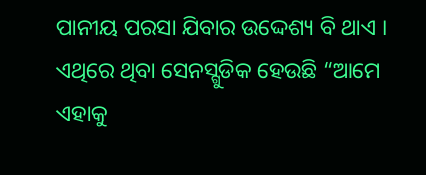ପାନୀୟ ପରସା ଯିବାର ଉଦ୍ଦେଶ୍ୟ ବି ଥାଏ । ଏଥିରେ ଥିବା ସେନସ୍ଗୁଡିକ ହେଉଛି “ଆମେ ଏହାକୁ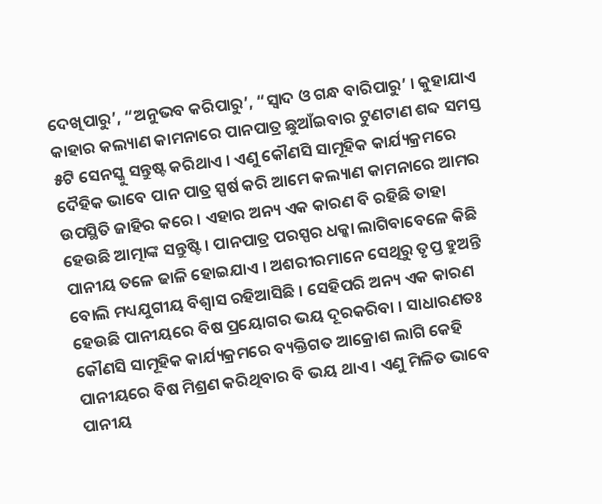ଦେଖିପାରୁ’, “ଅନୁଭବ କରିପାରୁ’, “ସ୍ୱାଦ ଓ ଗନ୍ଧ ବାରିପାରୁ’ । କୁହାଯାଏ କାହାର କଲ୍ୟାଣ କାମନାରେ ପାନପାତ୍ର ଛୁଆଁଇବାର ଟୁଣଟାଣ ଶବ୍ଦ ସମସ୍ତ ୫ଟି ସେନସ୍କୁ ସନ୍ତୁଷ୍ଟ କରିଥାଏ । ଏଣୁ କୌଣସି ସାମୂହିକ କାର୍ଯ୍ୟକ୍ରମରେ ଦୈହିକ ଭାବେ ପାନ ପାତ୍ର ସ୍ପର୍ଷ କରି ଆମେ କଲ୍ୟାଣ କାମନାରେ ଆମର ଉପସ୍ଥିତି ଜାହିର କରେ । ଏହାର ଅନ୍ୟ ଏକ କାରଣ ବି ରହିଛି ତାହା ହେଉଛି ଆତ୍ମାଙ୍କ ସନ୍ତୁଷ୍ଟି । ପାନପାତ୍ର ପରସ୍ପର ଧକ୍କା ଲାଗିବାବେଳେ କିଛି ପାନୀୟ ତଳେ ଢାଳି ହୋଇଯାଏ । ଅଶରୀରମାନେ ସେଥିରୁ ତୃପ୍ତ ହୁଅନ୍ତି ବୋଲି ମଧ୍ୟଯୁଗୀୟ ବିଶ୍ୱାସ ରହିଆସିଛି । ସେହିପରି ଅନ୍ୟ ଏକ କାରଣ ହେଉଛି ପାନୀୟରେ ବିଷ ପ୍ରୟୋଗର ଭୟ ଦୂରକରିବା । ସାଧାରଣତଃ କୌଣସି ସାମୂହିକ କାର୍ଯ୍ୟକ୍ରମରେ ବ୍ୟକ୍ତିଗତ ଆକ୍ରୋଶ ଲାଗି କେହି ପାନୀୟରେ ବିଷ ମିଶ୍ରଣ କରିଥିବାର ବି ଭୟ ଥାଏ । ଏଣୁ ମିଳିତ ଭାବେ ପାନୀୟ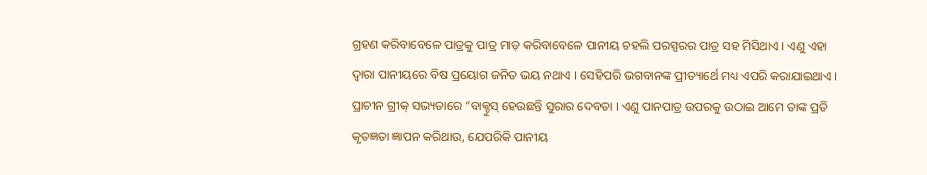ଗ୍ରହଣ କରିବାବେଳେ ପାତ୍ରକୁ ପାତ୍ର ମାଡ଼ କରିବାବେଳେ ପାନୀୟ ଚହଲି ପରସ୍ପରର ପାତ୍ର ସହ ମିସିଥାଏ । ଏଣୁ ଏହା ଦ୍ୱାରା ପାନୀୟରେ ବିଷ ପ୍ରୟୋଗ ଜନିତ ଭୟ ନଥାଏ । ସେହିପରି ଭଗବାନଙ୍କ ପ୍ରୀତ୍ୟାର୍ଥେ ମଧ୍ୟ ଏପରି କରାଯାଇଥାଏ । ପ୍ରାଚୀନ ଗ୍ରୀକ୍ ସଭ୍ୟତାରେ “ବାକ୍ଚୁସ୍ ହେଉଛନ୍ତି ସୁରାର ଦେବତା । ଏଣୁ ପାନପାତ୍ର ଉପରକୁ ଉଠାଇ ଆମେ ତାଙ୍କ ପ୍ରତି କୃତଜ୍ଞତା ଜ୍ଞାପନ କରିଥାଉ, ଯେପରିକି ପାନୀୟ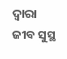ଦ୍ୱାରା ଜୀବ ସୁସ୍ଥ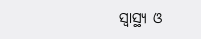ସ୍ୱାସ୍ଥ୍ୟ ଓ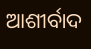ଆଶୀର୍ବାଦ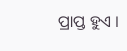ପ୍ରାପ୍ତ ହୁଏ ।